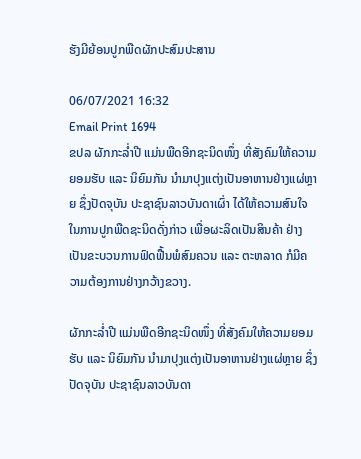ຮັງມີຍ້ອນປູກພືດຜັກປະສົມປະສານ

06/07/2021 16:32
Email Print 1694
ຂປລ ຜັກກະລໍ່າປີ ແມ່ນພືດອີກຊະນິດໜຶ່ງ ທີ່ສັງຄົມໃຫ້ຄວາມຍອມຮັບ ແລະ ນິຍົມກັນ ນຳມາປຸງແຕ່ງເປັນອາຫານຢ່າງແຜ່ຫຼາຍ ຊຶ່ງປັດຈຸບັນ ປະຊາຊົນລາວບັນດາເຜົ່າ ໄດ້ໃຫ້ຄວາມສົນໃຈໃນການປູກພືດຊະນິດດັ່ງກ່າວ ເພື່ອຜະລິດເປັນສິນຄ້າ ຢ່າງເປັນຂະບວນການຟົດຟື້ນພໍສົມຄວນ ແລະ ຕະຫລາດ ກໍມີຄວາມຕ້ອງການຢ່າງກວ້າງຂວາງ.

ຜັກກະລໍ່າປີ ແມ່ນພືດອີກຊະນິດໜຶ່ງ ທີ່ສັງຄົມໃຫ້ຄວາມຍອມຮັບ ແລະ ນິຍົມກັນ ນຳມາປຸງແຕ່ງເປັນອາຫານຢ່າງແຜ່ຫຼາຍ ຊຶ່ງປັດຈຸບັນ ປະຊາຊົນລາວບັນດາ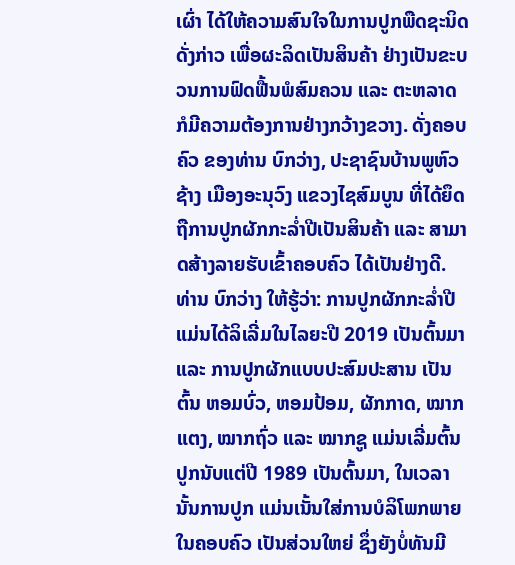ເຜົ່າ ໄດ້ໃຫ້ຄວາມສົນໃຈໃນການປູກພືດຊະນິດດັ່ງກ່າວ ເພື່ອຜະລິດເປັນສິນຄ້າ ຢ່າງເປັນຂະບວນການຟົດຟື້ນພໍສົມຄວນ ແລະ ຕະຫລາດ ກໍມີຄວາມຕ້ອງການຢ່າງກວ້າງຂວາງ. ດັ່ງຄອບຄົວ ຂອງທ່ານ ບົກວ່າງ, ປະຊາຊົນບ້ານພູຫົວຊ້າງ ເມືອງອະນຸວົງ ແຂວງໄຊສົມບູນ ທີ່ໄດ້ຍຶດຖືການປູກຜັກກະລໍ່າປີເປັນສິນຄ້າ ແລະ ສາມາດສ້າງລາຍຮັບເຂົ້າຄອບຄົວ ໄດ້ເປັນຢ່າງດີ. ທ່ານ ບົກວ່າງ ໃຫ້ຮູ້ວ່າ: ການປູກຜັກກະລໍ່າປີ ແມ່ນໄດ້ລິເລີ່ມໃນໄລຍະປີ 2019 ເປັນຕົ້ນມາ ແລະ ການປູກຜັກແບບປະສົມປະສານ ເປັນຕົ້ນ ຫອມບົ່ວ, ຫອມປ້ອມ, ຜັກກາດ, ໝາກແຕງ, ໝາກຖົ່ວ ແລະ ໝາກຊູ ແມ່ນເລີ່ມຕົ້ນປູກນັບແຕ່ປີ 1989 ເປັນຕົ້ນມາ, ໃນເວລານັ້ນການປູກ ແມ່ນເນັ້ນໃສ່ການບໍລິໂພກພາຍໃນຄອບຄົວ ເປັນສ່ວນໃຫຍ່ ຊຶ່ງຍັງບໍ່ທັນມີ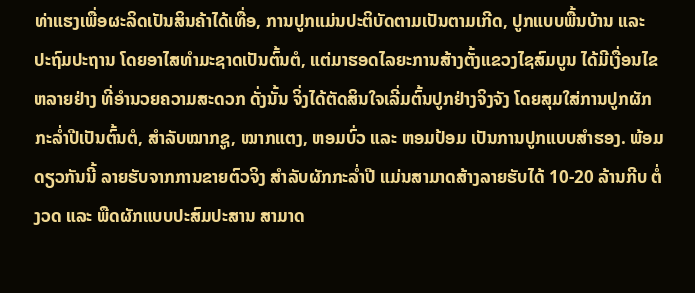ທ່າແຮງເພື່ອຜະລິດເປັນສິນຄ້າໄດ້ເທື່ອ, ການປູກແມ່ນປະຕິບັດຕາມເປັນຕາມເກີດ, ປູກແບບພື້ນບ້ານ ແລະ ປະຖົມປະຖານ ໂດຍອາໄສທຳມະຊາດເປັນຕົ້ນຕໍ, ແຕ່ມາຮອດໄລຍະການສ້າງຕັ້ງແຂວງໄຊສົມບູນ ໄດ້ມີເງື່ອນໄຂຫລາຍຢ່າງ ທີ່ອຳນວຍຄວາມສະດວກ ດັ່ງນັ້ນ ຈິ່ງໄດ້ຕັດສິນໃຈເລີ່ມຕົ້ນປູກຢ່າງຈິງຈັງ ໂດຍສຸມໃສ່ການປູກຜັກກະລໍ່າປີເປັນຕົ້ນຕໍ, ສໍາລັບໝາກຊູ, ໝາກແຕງ, ຫອມບົ່ວ ແລະ ຫອມປ້ອມ ເປັນການປູກແບບສຳຮອງ. ພ້ອມດຽວກັນນີ້ ລາຍຮັບຈາກການຂາຍຕົວຈິງ ສຳລັບຜັກກະລໍ່າປີ ແມ່ນສາມາດສ້າງລາຍຮັບໄດ້ 10-20 ລ້ານກີບ ຕໍ່ງວດ ແລະ ພືດຜັກແບບປະສົມປະສານ ສາມາດ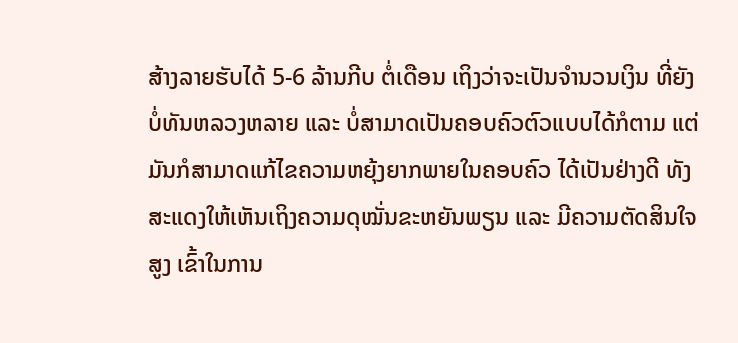ສ້າງລາຍຮັບໄດ້ 5-6 ລ້ານກີບ ຕໍ່ເດືອນ ເຖິງວ່າຈະເປັນຈຳນວນເງິນ ທີ່ຍັງບໍ່ທັນຫລວງຫລາຍ ແລະ ບໍ່ສາມາດເປັນຄອບຄົວຕົວແບບໄດ້ກໍຕາມ ແຕ່ມັນກໍສາມາດແກ້ໄຂຄວາມຫຍຸ້ງຍາກພາຍໃນຄອບຄົວ ໄດ້ເປັນຢ່າງດີ ທັງສະແດງໃຫ້ເຫັນເຖິງຄວາມດຸໝັ່ນຂະຫຍັນພຽນ ແລະ ມີຄວາມຕັດສິນໃຈສູງ ເຂົ້າໃນການ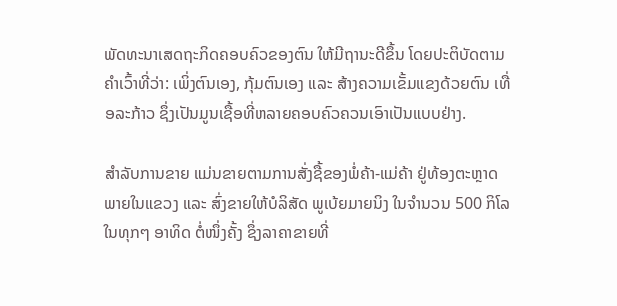ພັດທະນາເສດຖະກິດຄອບຄົວຂອງຕົນ ໃຫ້ມີຖານະດີຂຶ້ນ ໂດຍປະຕິບັດຕາມຄຳເວົ້າທີ່ວ່າ: ເພິ່ງຕົນເອງ, ກຸ້ມຕົນເອງ ແລະ ສ້າງຄວາມເຂັ້ມແຂງດ້ວຍຕົນ ເທື່ອລະກ້າວ ຊຶ່ງເປັນມູນເຊື້ອທີ່ຫລາຍຄອບຄົວຄວນເອົາເປັນແບບຢ່າງ.

ສຳລັບການຂາຍ ແມ່ນຂາຍຕາມການສັ່ງຊື້ຂອງພໍ່ຄ້າ-ແມ່ຄ້າ ຢູ່ທ້ອງຕະຫຼາດ ພາຍໃນແຂວງ ແລະ ສົ່ງຂາຍໃຫ້ບໍລິສັດ ພູເບ້ຍມາຍນິງ ໃນຈຳນວນ 500 ກິໂລ ໃນທຸກໆ ອາທິດ ຕໍ່ໜຶ່ງຄັ້ງ ຊຶ່ງລາຄາຂາຍທີ່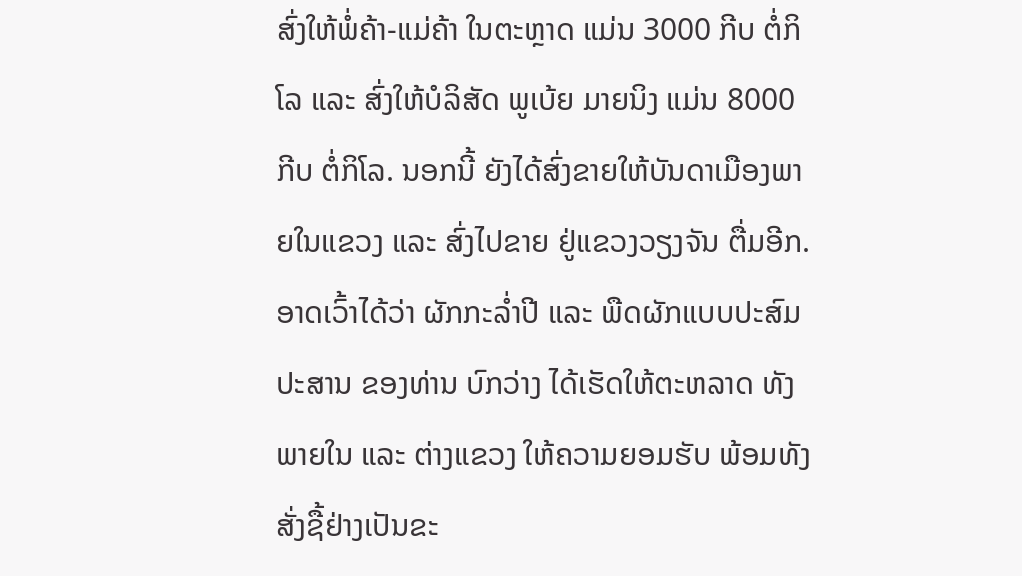ສົ່ງໃຫ້ພໍ່ຄ້າ-ແມ່ຄ້າ ໃນຕະຫຼາດ ແມ່ນ 3000 ກີບ ຕໍ່ກິໂລ ແລະ ສົ່ງໃຫ້ບໍລິສັດ ພູເບ້ຍ ມາຍນິງ ແມ່ນ 8000 ກີບ ຕໍ່ກິໂລ. ນອກນີ້ ຍັງໄດ້ສົ່ງຂາຍໃຫ້ບັນດາເມືອງພາຍໃນແຂວງ ແລະ ສົ່ງໄປຂາຍ ຢູ່ແຂວງວຽງຈັນ ຕື່ມອີກ. ອາດເວົ້າໄດ້ວ່າ ຜັກກະລໍ່າປີ ແລະ ພືດຜັກແບບປະສົມປະສານ ຂອງທ່ານ ບົກວ່າງ ໄດ້ເຮັດໃຫ້ຕະຫລາດ ທັງພາຍໃນ ແລະ ຕ່າງແຂວງ ໃຫ້ຄວາມຍອມຮັບ ພ້ອມທັງສັ່ງຊື້ຢ່າງເປັນຂະ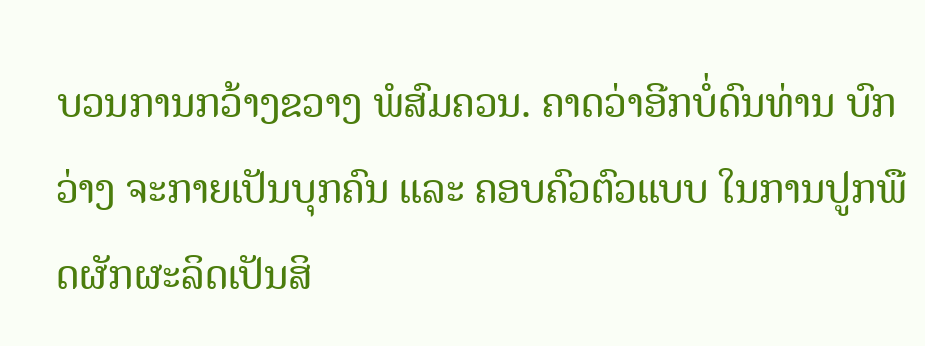ບວນການກວ້າງຂວາງ ພໍສົມຄວນ. ຄາດວ່າອີກບໍ່ດົນທ່ານ ບົກວ່າງ ຈະກາຍເປັນບຸກຄົນ ແລະ ຄອບຄົວຕົວແບບ ໃນການປູກພືດຜັກຜະລິດເປັນສິ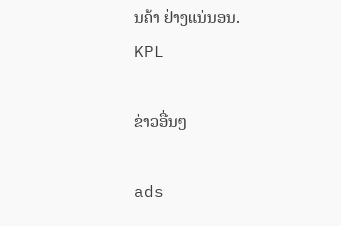ນຄ້າ ຢ່າງແນ່ນອນ.
KPL

ຂ່າວອື່ນໆ

ads